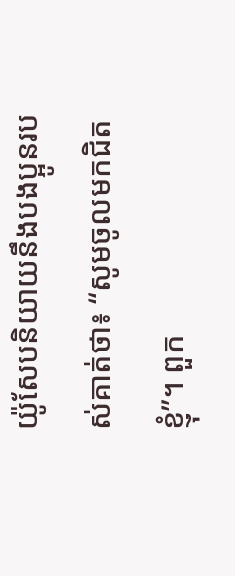យ៉ូសែបនិយាយនឹងបងប្អូនរបស់គាត់ថា៖ “សូមចូលមកជិតខ្ញុំ”។ ពួក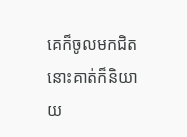គេក៏ចូលមកជិត នោះគាត់ក៏និយាយ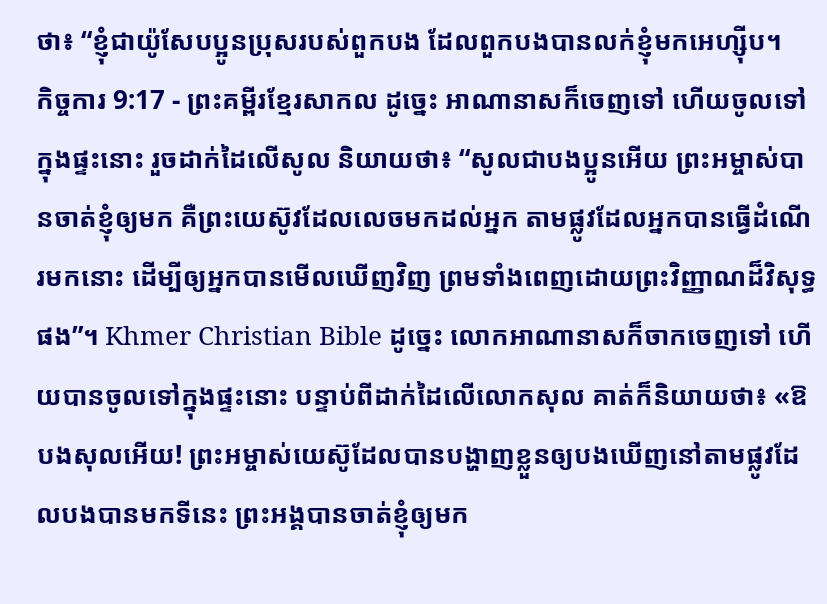ថា៖ “ខ្ញុំជាយ៉ូសែបប្អូនប្រុសរបស់ពួកបង ដែលពួកបងបានលក់ខ្ញុំមកអេហ្ស៊ីប។
កិច្ចការ 9:17 - ព្រះគម្ពីរខ្មែរសាកល ដូច្នេះ អាណានាសក៏ចេញទៅ ហើយចូលទៅក្នុងផ្ទះនោះ រួចដាក់ដៃលើសូល និយាយថា៖ “សូលជាបងប្អូនអើយ ព្រះអម្ចាស់បានចាត់ខ្ញុំឲ្យមក គឺព្រះយេស៊ូវដែលលេចមកដល់អ្នក តាមផ្លូវដែលអ្នកបានធ្វើដំណើរមកនោះ ដើម្បីឲ្យអ្នកបានមើលឃើញវិញ ព្រមទាំងពេញដោយព្រះវិញ្ញាណដ៏វិសុទ្ធផង”។ Khmer Christian Bible ដូច្នេះ លោកអាណានាសក៏ចាកចេញទៅ ហើយបានចូលទៅក្នុងផ្ទះនោះ បន្ទាប់ពីដាក់ដៃលើលោកសុល គាត់ក៏និយាយថា៖ «ឱបងសុលអើយ! ព្រះអម្ចាស់យេស៊ូដែលបានបង្ហាញខ្លួនឲ្យបងឃើញនៅតាមផ្លូវដែលបងបានមកទីនេះ ព្រះអង្គបានចាត់ខ្ញុំឲ្យមក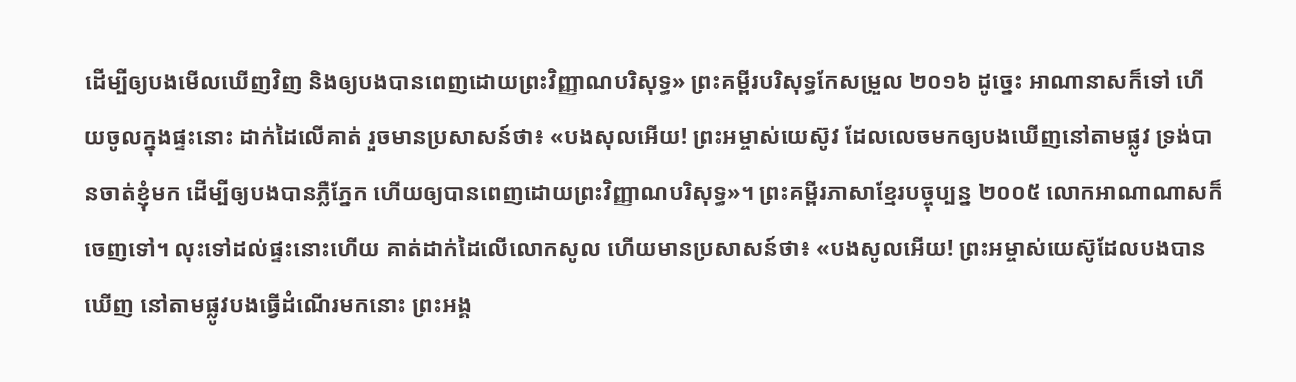ដើម្បីឲ្យបងមើលឃើញវិញ និងឲ្យបងបានពេញដោយព្រះវិញ្ញាណបរិសុទ្ធ» ព្រះគម្ពីរបរិសុទ្ធកែសម្រួល ២០១៦ ដូច្នេះ អាណានាសក៏ទៅ ហើយចូលក្នុងផ្ទះនោះ ដាក់ដៃលើគាត់ រួចមានប្រសាសន៍ថា៖ «បងសុលអើយ! ព្រះអម្ចាស់យេស៊ូវ ដែលលេចមកឲ្យបងឃើញនៅតាមផ្លូវ ទ្រង់បានចាត់ខ្ញុំមក ដើម្បីឲ្យបងបានភ្លឺភ្នែក ហើយឲ្យបានពេញដោយព្រះវិញ្ញាណបរិសុទ្ធ»។ ព្រះគម្ពីរភាសាខ្មែរបច្ចុប្បន្ន ២០០៥ លោកអាណាណាសក៏ចេញទៅ។ លុះទៅដល់ផ្ទះនោះហើយ គាត់ដាក់ដៃលើលោកសូល ហើយមានប្រសាសន៍ថា៖ «បងសូលអើយ! ព្រះអម្ចាស់យេស៊ូដែលបងបានឃើញ នៅតាមផ្លូវបងធ្វើដំណើរមកនោះ ព្រះអង្គ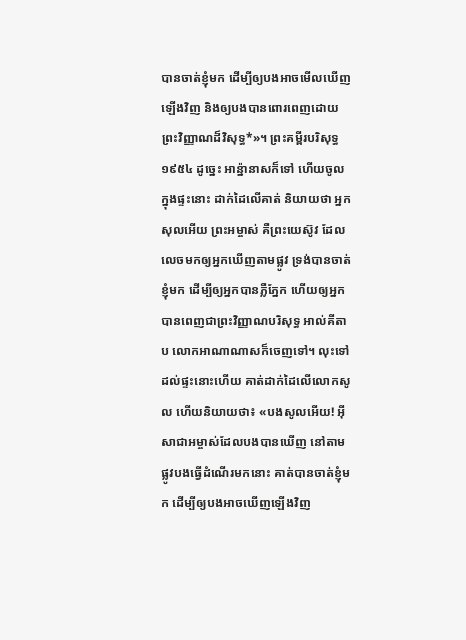បានចាត់ខ្ញុំមក ដើម្បីឲ្យបងអាចមើលឃើញឡើងវិញ និងឲ្យបងបានពោរពេញដោយព្រះវិញ្ញាណដ៏វិសុទ្ធ*»។ ព្រះគម្ពីរបរិសុទ្ធ ១៩៥៤ ដូច្នេះ អាន៉្នានាសក៏ទៅ ហើយចូលក្នុងផ្ទះនោះ ដាក់ដៃលើគាត់ និយាយថា អ្នកសុលអើយ ព្រះអម្ចាស់ គឺព្រះយេស៊ូវ ដែលលេចមកឲ្យអ្នកឃើញតាមផ្លូវ ទ្រង់បានចាត់ខ្ញុំមក ដើម្បីឲ្យអ្នកបានភ្លឺភ្នែក ហើយឲ្យអ្នកបានពេញជាព្រះវិញ្ញាណបរិសុទ្ធ អាល់គីតាប លោកអាណាណាសក៏ចេញទៅ។ លុះទៅដល់ផ្ទះនោះហើយ គាត់ដាក់ដៃលើលោកសូល ហើយនិយាយថា៖ «បងសូលអើយ! អ៊ីសាជាអម្ចាស់ដែលបងបានឃើញ នៅតាមផ្លូវបងធ្វើដំណើរមកនោះ គាត់បានចាត់ខ្ញុំមក ដើម្បីឲ្យបងអាចឃើញឡើងវិញ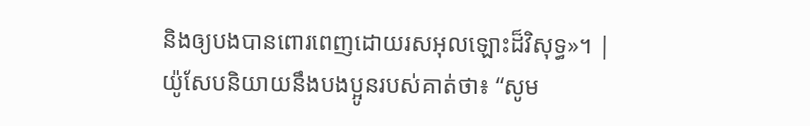និងឲ្យបងបានពោរពេញដោយរសអុលឡោះដ៏វិសុទ្ធ»។ |
យ៉ូសែបនិយាយនឹងបងប្អូនរបស់គាត់ថា៖ “សូម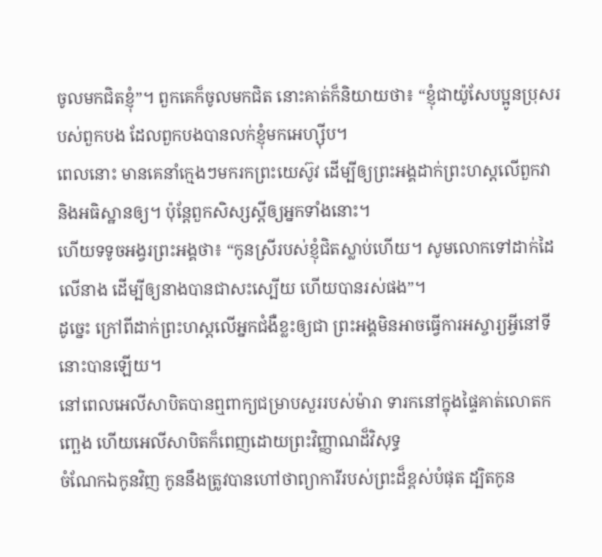ចូលមកជិតខ្ញុំ”។ ពួកគេក៏ចូលមកជិត នោះគាត់ក៏និយាយថា៖ “ខ្ញុំជាយ៉ូសែបប្អូនប្រុសរបស់ពួកបង ដែលពួកបងបានលក់ខ្ញុំមកអេហ្ស៊ីប។
ពេលនោះ មានគេនាំក្មេងៗមករកព្រះយេស៊ូវ ដើម្បីឲ្យព្រះអង្គដាក់ព្រះហស្តលើពួកវា និងអធិស្ឋានឲ្យ។ ប៉ុន្តែពួកសិស្សស្ដីឲ្យអ្នកទាំងនោះ។
ហើយទទូចអង្វរព្រះអង្គថា៖ “កូនស្រីរបស់ខ្ញុំជិតស្លាប់ហើយ។ សូមលោកទៅដាក់ដៃលើនាង ដើម្បីឲ្យនាងបានជាសះស្បើយ ហើយបានរស់ផង”។
ដូច្នេះ ក្រៅពីដាក់ព្រះហស្តលើអ្នកជំងឺខ្លះឲ្យជា ព្រះអង្គមិនអាចធ្វើការអស្ចារ្យអ្វីនៅទីនោះបានឡើយ។
នៅពេលអេលីសាបិតបានឮពាក្យជម្រាបសួររបស់ម៉ារា ទារកនៅក្នុងផ្ទៃគាត់លោតកញ្ឆេង ហើយអេលីសាបិតក៏ពេញដោយព្រះវិញ្ញាណដ៏វិសុទ្ធ
ចំណែកឯកូនវិញ កូននឹងត្រូវបានហៅថាព្យាការីរបស់ព្រះដ៏ខ្ពស់បំផុត ដ្បិតកូន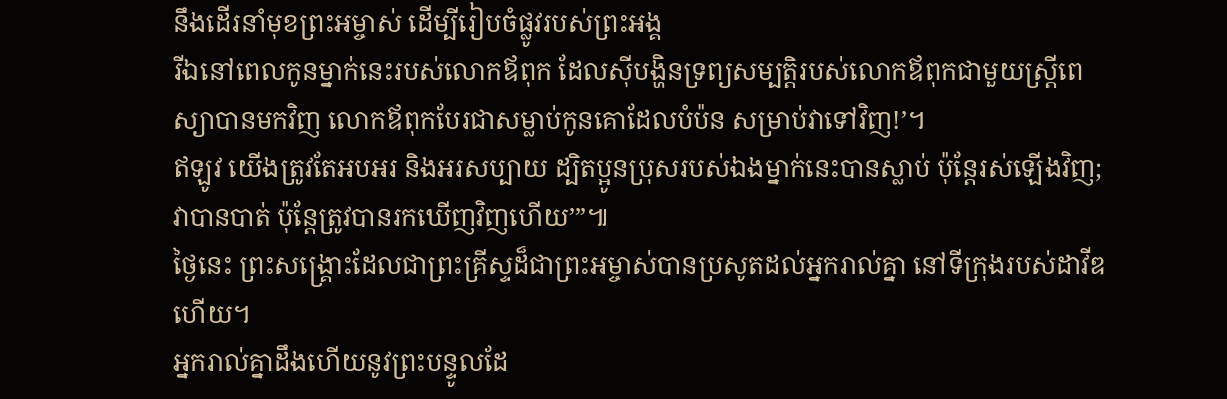នឹងដើរនាំមុខព្រះអម្ចាស់ ដើម្បីរៀបចំផ្លូវរបស់ព្រះអង្គ
រីឯនៅពេលកូនម្នាក់នេះរបស់លោកឪពុក ដែលស៊ីបង្ហិនទ្រព្យសម្បត្តិរបស់លោកឪពុកជាមួយស្ត្រីពេស្យាបានមកវិញ លោកឪពុកបែរជាសម្លាប់កូនគោដែលបំប៉ន សម្រាប់វាទៅវិញ!’។
ឥឡូវ យើងត្រូវតែអបអរ និងអរសប្បាយ ដ្បិតប្អូនប្រុសរបស់ឯងម្នាក់នេះបានស្លាប់ ប៉ុន្តែរស់ឡើងវិញ; វាបានបាត់ ប៉ុន្តែត្រូវបានរកឃើញវិញហើយ’”៕
ថ្ងៃនេះ ព្រះសង្គ្រោះដែលជាព្រះគ្រីស្ទដ៏ជាព្រះអម្ចាស់បានប្រសូតដល់អ្នករាល់គ្នា នៅទីក្រុងរបស់ដាវីឌហើយ។
អ្នករាល់គ្នាដឹងហើយនូវព្រះបន្ទូលដែ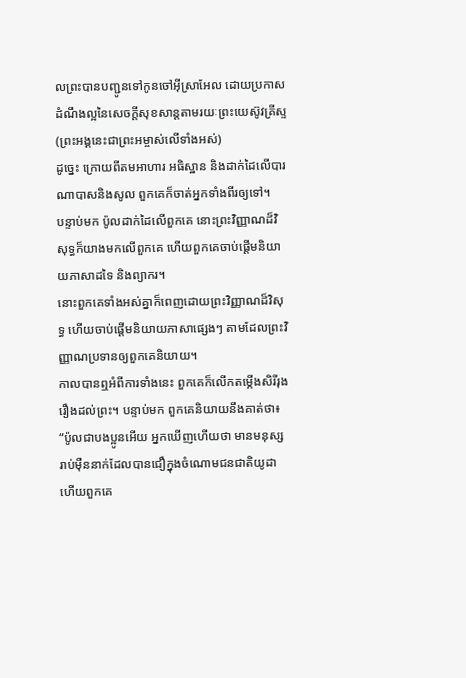លព្រះបានបញ្ជូនទៅកូនចៅអ៊ីស្រាអែល ដោយប្រកាសដំណឹងល្អនៃសេចក្ដីសុខសាន្តតាមរយៈព្រះយេស៊ូវគ្រីស្ទ (ព្រះអង្គនេះជាព្រះអម្ចាស់លើទាំងអស់)
ដូច្នេះ ក្រោយពីតមអាហារ អធិស្ឋាន និងដាក់ដៃលើបារណាបាសនិងសូល ពួកគេក៏ចាត់អ្នកទាំងពីរឲ្យទៅ។
បន្ទាប់មក ប៉ូលដាក់ដៃលើពួកគេ នោះព្រះវិញ្ញាណដ៏វិសុទ្ធក៏យាងមកលើពួកគេ ហើយពួកគេចាប់ផ្ដើមនិយាយភាសាដទៃ និងព្យាករ។
នោះពួកគេទាំងអស់គ្នាក៏ពេញដោយព្រះវិញ្ញាណដ៏វិសុទ្ធ ហើយចាប់ផ្ដើមនិយាយភាសាផ្សេងៗ តាមដែលព្រះវិញ្ញាណប្រទានឲ្យពួកគេនិយាយ។
កាលបានឮអំពីការទាំងនេះ ពួកគេក៏លើកតម្កើងសិរីរុងរឿងដល់ព្រះ។ បន្ទាប់មក ពួកគេនិយាយនឹងគាត់ថា៖ “ប៉ូលជាបងប្អូនអើយ អ្នកឃើញហើយថា មានមនុស្សរាប់ម៉ឺននាក់ដែលបានជឿក្នុងចំណោមជនជាតិយូដា ហើយពួកគេ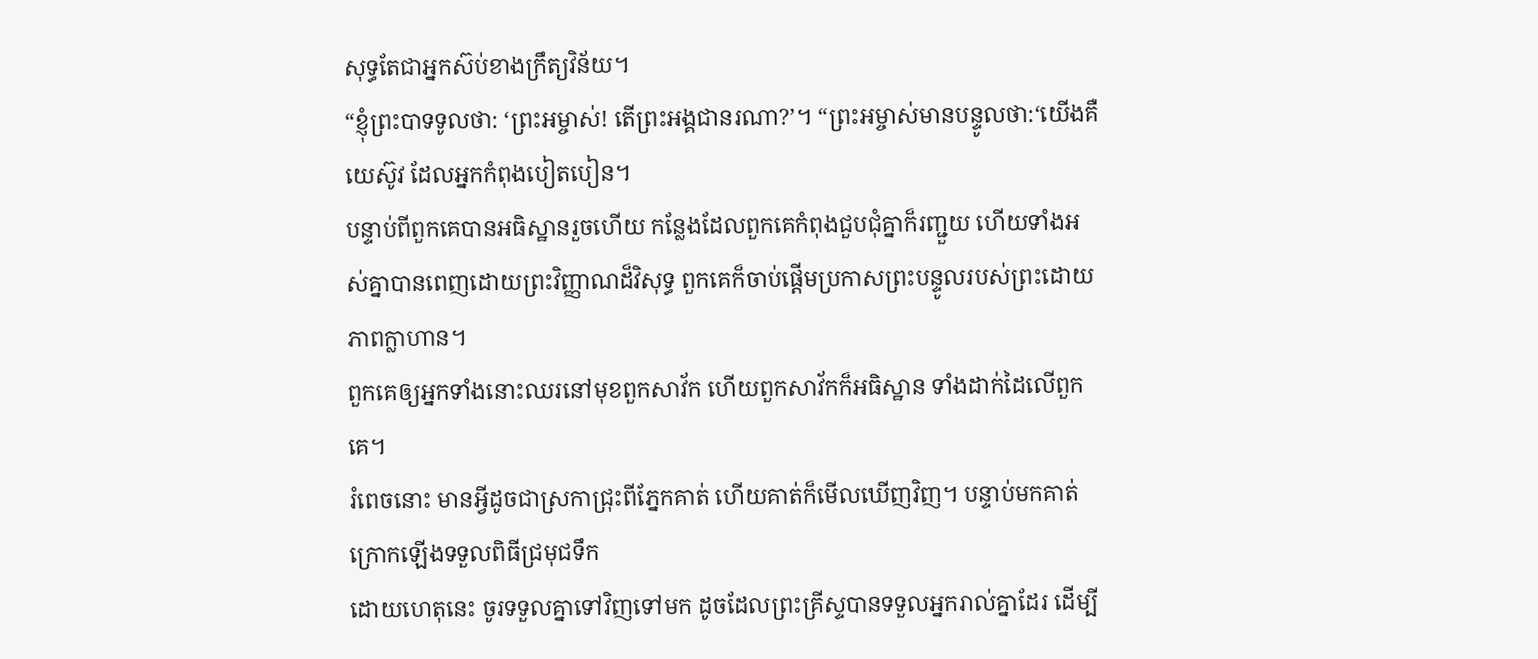សុទ្ធតែជាអ្នកស៊ប់ខាងក្រឹត្យវិន័យ។
“ខ្ញុំព្រះបាទទូលថា: ‘ព្រះអម្ចាស់! តើព្រះអង្គជានរណា?’។ “ព្រះអម្ចាស់មានបន្ទូលថា:‘យើងគឺយេស៊ូវ ដែលអ្នកកំពុងបៀតបៀន។
បន្ទាប់ពីពួកគេបានអធិស្ឋានរួចហើយ កន្លែងដែលពួកគេកំពុងជួបជុំគ្នាក៏រញ្ជួយ ហើយទាំងអស់គ្នាបានពេញដោយព្រះវិញ្ញាណដ៏វិសុទ្ធ ពួកគេក៏ចាប់ផ្ដើមប្រកាសព្រះបន្ទូលរបស់ព្រះដោយភាពក្លាហាន។
ពួកគេឲ្យអ្នកទាំងនោះឈរនៅមុខពួកសាវ័ក ហើយពួកសាវ័កក៏អធិស្ឋាន ទាំងដាក់ដៃលើពួកគេ។
រំពេចនោះ មានអ្វីដូចជាស្រកាជ្រុះពីភ្នែកគាត់ ហើយគាត់ក៏មើលឃើញវិញ។ បន្ទាប់មកគាត់ក្រោកឡើងទទួលពិធីជ្រមុជទឹក
ដោយហេតុនេះ ចូរទទួលគ្នាទៅវិញទៅមក ដូចដែលព្រះគ្រីស្ទបានទទួលអ្នករាល់គ្នាដែរ ដើម្បី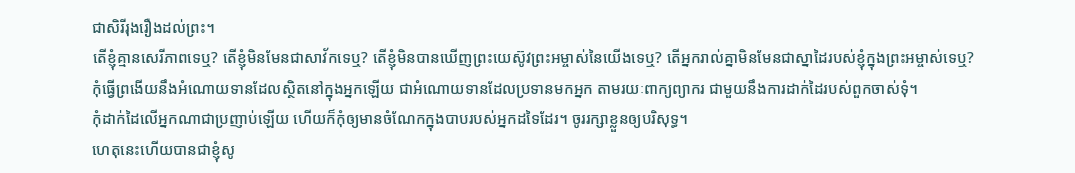ជាសិរីរុងរឿងដល់ព្រះ។
តើខ្ញុំគ្មានសេរីភាពទេឬ? តើខ្ញុំមិនមែនជាសាវ័កទេឬ? តើខ្ញុំមិនបានឃើញព្រះយេស៊ូវព្រះអម្ចាស់នៃយើងទេឬ? តើអ្នករាល់គ្នាមិនមែនជាស្នាដៃរបស់ខ្ញុំក្នុងព្រះអម្ចាស់ទេឬ?
កុំធ្វើព្រងើយនឹងអំណោយទានដែលស្ថិតនៅក្នុងអ្នកឡើយ ជាអំណោយទានដែលប្រទានមកអ្នក តាមរយៈពាក្យព្យាករ ជាមួយនឹងការដាក់ដៃរបស់ពួកចាស់ទុំ។
កុំដាក់ដៃលើអ្នកណាជាប្រញាប់ឡើយ ហើយក៏កុំឲ្យមានចំណែកក្នុងបាបរបស់អ្នកដទៃដែរ។ ចូររក្សាខ្លួនឲ្យបរិសុទ្ធ។
ហេតុនេះហើយបានជាខ្ញុំសូ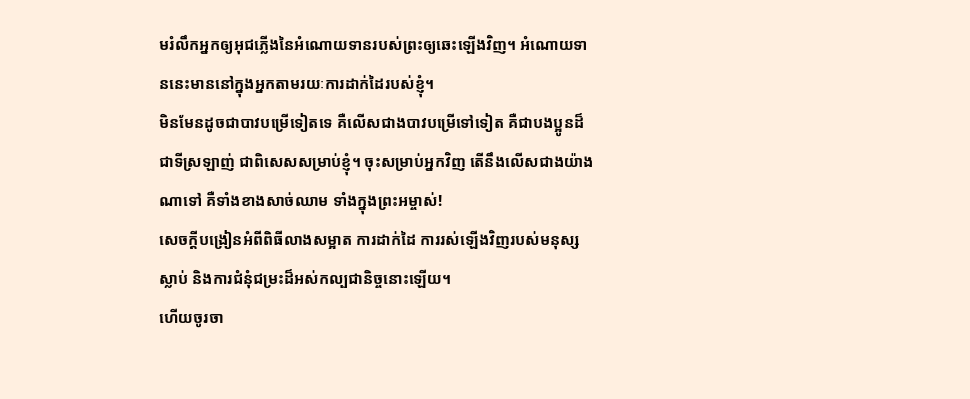មរំលឹកអ្នកឲ្យអុជភ្លើងនៃអំណោយទានរបស់ព្រះឲ្យឆេះឡើងវិញ។ អំណោយទាននេះមាននៅក្នុងអ្នកតាមរយៈការដាក់ដៃរបស់ខ្ញុំ។
មិនមែនដូចជាបាវបម្រើទៀតទេ គឺលើសជាងបាវបម្រើទៅទៀត គឺជាបងប្អូនដ៏ជាទីស្រឡាញ់ ជាពិសេសសម្រាប់ខ្ញុំ។ ចុះសម្រាប់អ្នកវិញ តើនឹងលើសជាងយ៉ាងណាទៅ គឺទាំងខាងសាច់ឈាម ទាំងក្នុងព្រះអម្ចាស់!
សេចក្ដីបង្រៀនអំពីពិធីលាងសម្អាត ការដាក់ដៃ ការរស់ឡើងវិញរបស់មនុស្សស្លាប់ និងការជំនុំជម្រះដ៏អស់កល្បជានិច្ចនោះឡើយ។
ហើយចូរចា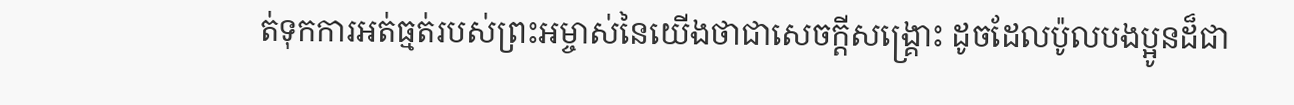ត់ទុកការអត់ធ្មត់របស់ព្រះអម្ចាស់នៃយើងថាជាសេចក្ដីសង្គ្រោះ ដូចដែលប៉ូលបងប្អូនដ៏ជា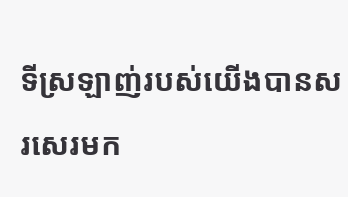ទីស្រឡាញ់របស់យើងបានសរសេរមក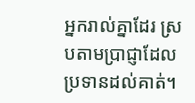អ្នករាល់គ្នាដែរ ស្របតាមប្រាជ្ញាដែលប្រទានដល់គាត់។